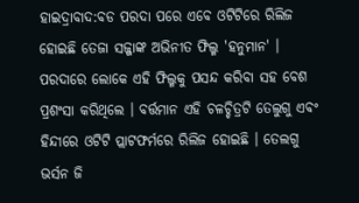ହାଇଦ୍ରାବାଦ:ବଡ ପରଦା ପରେ ଏବେ ଓଟିଟିରେ ରିଲିଜ ହୋଇଛି ତେଜା ସଜ୍ଜାଙ୍କ ଅଭିନୀତ ଫିଲ୍ମ 'ହନୁମାନ' । ପରଦାରେ ଲୋକେ ଏହି ଫିଲ୍ମକୁ ପସନ୍ଦ କରିବା ସହ ବେଶ ପ୍ରଶଂସା କରିଥିଲେ । ବର୍ତ୍ତମାନ ଏହି ଚଳଚ୍ଚିତ୍ରଟି ତେଲୁଗୁ ଏବଂ ହିନ୍ଦୀରେ ଓଟିଟି ପ୍ଲାଟଫର୍ମରେ ରିଲିଜ ହୋଇଛି । ତେଲଗୁ ଭର୍ସନ ଜି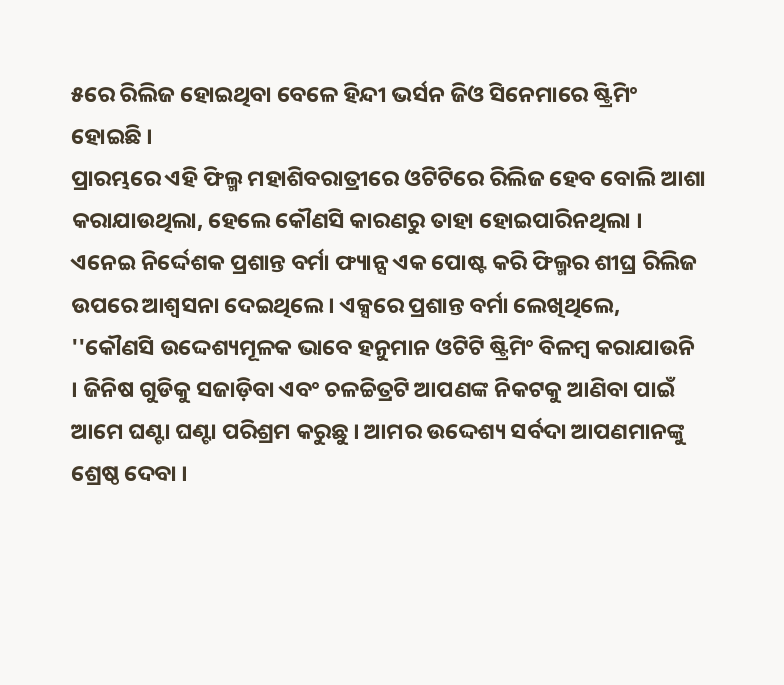୫ରେ ରିଲିଜ ହୋଇଥିବା ବେଳେ ହିନ୍ଦୀ ଭର୍ସନ ଜିଓ ସିନେମାରେ ଷ୍ଟ୍ରିମିଂ ହୋଇଛି ।
ପ୍ରାରମ୍ଭରେ ଏହି ଫିଲ୍ମ ମହାଶିବରାତ୍ରୀରେ ଓଟିଟିରେ ରିଲିଜ ହେବ ବୋଲି ଆଶା କରାଯାଉଥିଲା, ହେଲେ କୌଣସି କାରଣରୁ ତାହା ହୋଇପାରିନଥିଲା । ଏନେଇ ନିର୍ଦ୍ଦେଶକ ପ୍ରଶାନ୍ତ ବର୍ମା ଫ୍ୟାନ୍ସ ଏକ ପୋଷ୍ଟ କରି ଫିଲ୍ମର ଶୀଘ୍ର ରିଲିଜ ଉପରେ ଆଶ୍ୱସନା ଦେଇଥିଲେ । ଏକ୍ସରେ ପ୍ରଶାନ୍ତ ବର୍ମା ଲେଖିଥିଲେ, ''କୌଣସି ଉଦ୍ଦେଶ୍ୟମୂଳକ ଭାବେ ହନୁମାନ ଓଟିଟି ଷ୍ଟ୍ରିମିଂ ବିଳମ୍ବ କରାଯାଉନି । ଜିନିଷ ଗୁଡିକୁ ସଜାଡ଼ିବା ଏବଂ ଚଳଚ୍ଚିତ୍ରଟି ଆପଣଙ୍କ ନିକଟକୁ ଆଣିବା ପାଇଁ ଆମେ ଘଣ୍ଟା ଘଣ୍ଟା ପରିଶ୍ରମ କରୁଛୁ । ଆମର ଉଦ୍ଦେଶ୍ୟ ସର୍ବଦା ଆପଣମାନଙ୍କୁ ଶ୍ରେଷ୍ଠ ଦେବା ।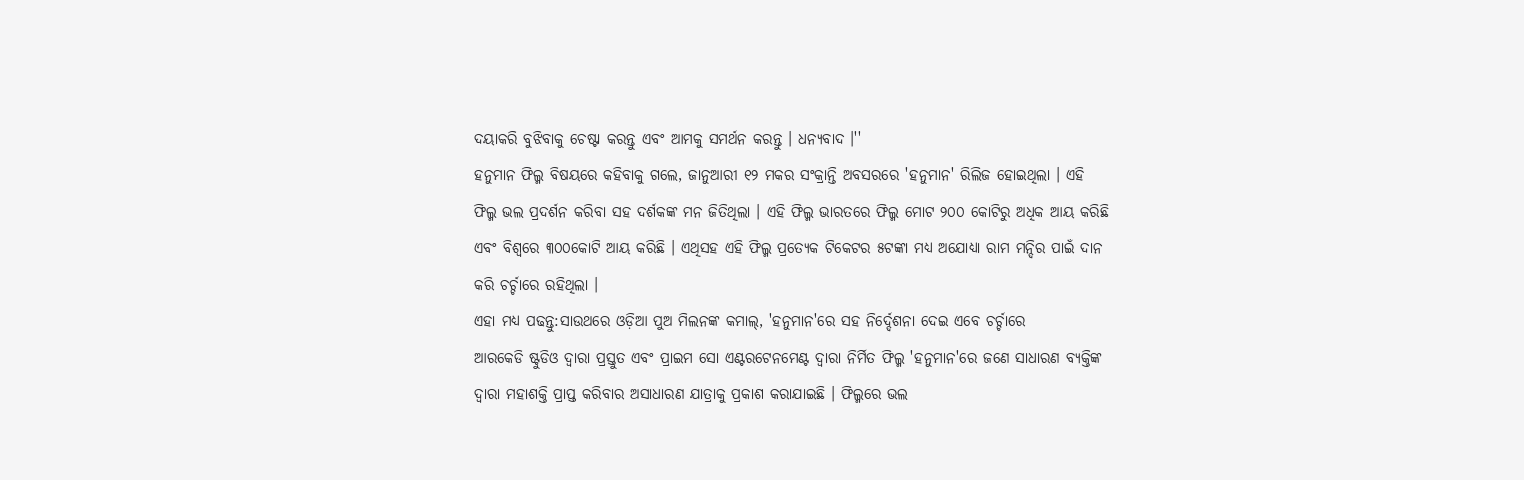ଦୟାକରି ବୁଝିବାକୁ ଚେଷ୍ଟା କରନ୍ତୁ ଏବଂ ଆମକୁ ସମର୍ଥନ କରନ୍ତୁ । ଧନ୍ୟବାଦ ।''
ହନୁମାନ ଫିଲ୍ମ ବିଷୟରେ କହିବାକୁ ଗଲେ, ଜାନୁଆରୀ ୧୨ ମକର ସଂକ୍ରାନ୍ତି ଅବସରରେ 'ହନୁମାନ' ରିଲିଜ ହୋଇଥିଲା । ଏହି ଫିଲ୍ମ ଭଲ ପ୍ରଦର୍ଶନ କରିବା ସହ ଦର୍ଶକଙ୍କ ମନ ଜିତିଥିଲା । ଏହି ଫିଲ୍ମ ଭାରତରେ ଫିଲ୍ମ ମୋଟ ୨୦୦ କୋଟିରୁ ଅଧିକ ଆୟ କରିଛି ଏବଂ ବିଶ୍ବରେ ୩୦୦କୋଟି ଆୟ କରିଛି । ଏଥିସହ ଏହି ଫିଲ୍ମ ପ୍ରତ୍ୟେକ ଟିକେଟର ୫ଟଙ୍କା ମଧ୍ୟ ଅଯୋଧ୍ୟା ରାମ ମନ୍ଦିର ପାଇଁ ଦାନ କରି ଚର୍ଚ୍ଚାରେ ରହିଥିଲା ।
ଏହା ମଧ୍ୟ ପଢନ୍ତୁ:ସାଉଥରେ ଓଡ଼ିଆ ପୁଅ ମିଲନଙ୍କ କମାଲ୍, 'ହନୁମାନ'ରେ ସହ ନିର୍ଦ୍ଦେଶନା ଦେଇ ଏବେ ଚର୍ଚ୍ଚାରେ
ଆରକେଡି ଷ୍ଟୁଡିଓ ଦ୍ୱାରା ପ୍ରସ୍ତୁତ ଏବଂ ପ୍ରାଇମ ସୋ ଏଣ୍ଟରଟେନମେଣ୍ଟ ଦ୍ୱାରା ନିର୍ମିତ ଫିଲ୍ମ 'ହନୁମାନ'ରେ ଜଣେ ସାଧାରଣ ବ୍ୟକ୍ତିଙ୍କ ଦ୍ବାରା ମହାଶକ୍ତି ପ୍ରାପ୍ତ କରିବାର ଅସାଧାରଣ ଯାତ୍ରାକୁ ପ୍ରକାଶ କରାଯାଇଛି । ଫିଲ୍ମରେ ଭଲ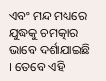ଏବଂ ମନ୍ଦ ମଧ୍ୟରେ ଯୁଦ୍ଧକୁ ଚମତ୍କାର ଭାବେ ଦର୍ଶାଯାଇଛି । ତେବେ ଏହି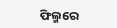ଫିଲ୍ମରେ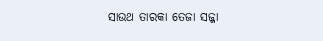ସାଉଥ ତାରକା ତେଜା ସଜ୍ଜା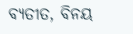ବ୍ୟତୀତ, ବିନୟ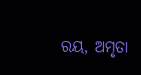ରୟ, ଅମୃତା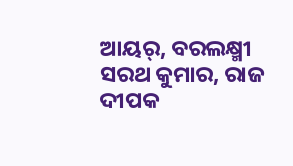ଆୟର୍, ବରଲକ୍ଷ୍ମୀ ସରଥ କୁମାର, ରାଜ ଦୀପକ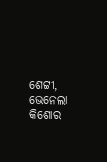ଶେଟ୍ଟୀ, ଭେନେଲା କିଶୋର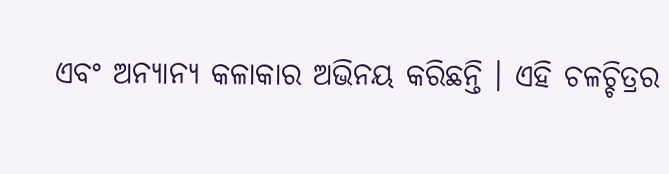ଏବଂ ଅନ୍ୟାନ୍ୟ କଳାକାର ଅଭିନୟ କରିଛନ୍ତି । ଏହି ଚଳଚ୍ଚିତ୍ରର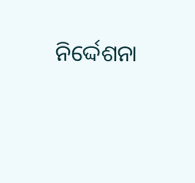ନିର୍ଦ୍ଦେଶନା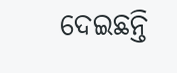ଦେଇଛନ୍ତି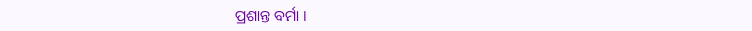ପ୍ରଶାନ୍ତ ବର୍ମା ।